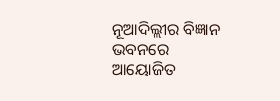ନୂଆଦିଲ୍ଲୀର ବିଜ୍ଞାନ ଭବନରେ ଆୟୋଜିତ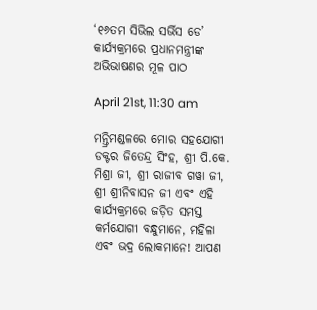‘୧୬ତମ ସିଭିଲ ସର୍ଭିସ ଡେ’ କାର୍ଯ୍ୟକ୍ରମରେ ପ୍ରଧାନମନ୍ତ୍ରୀଙ୍କ ଅଭିଭାଷଣର ମୂଳ ପାଠ

April 21st, 11:30 am

ମନ୍ତ୍ରିମଣ୍ଡଳରେ ମୋର ସହଯୋଗୀ ଡକ୍ଟର ଜିତେନ୍ଦ୍ର ସିଂହ, ଶ୍ରୀ ପି.କେ. ମିଶ୍ରା ଜୀ, ଶ୍ରୀ ରାଜୀବ ଗୱା ଜୀ, ଶ୍ରୀ ଶ୍ରୀନିବାସନ ଜୀ ଏବଂ ଏହି କାର୍ଯ୍ୟକ୍ରମରେ ଜଡ଼ିତ ସମସ୍ତ କର୍ମଯୋଗୀ ବନ୍ଧୁମାନେ, ମହିଳା ଏବଂ ଭଦ୍ର ଲୋକମାନେ! ଆପଣ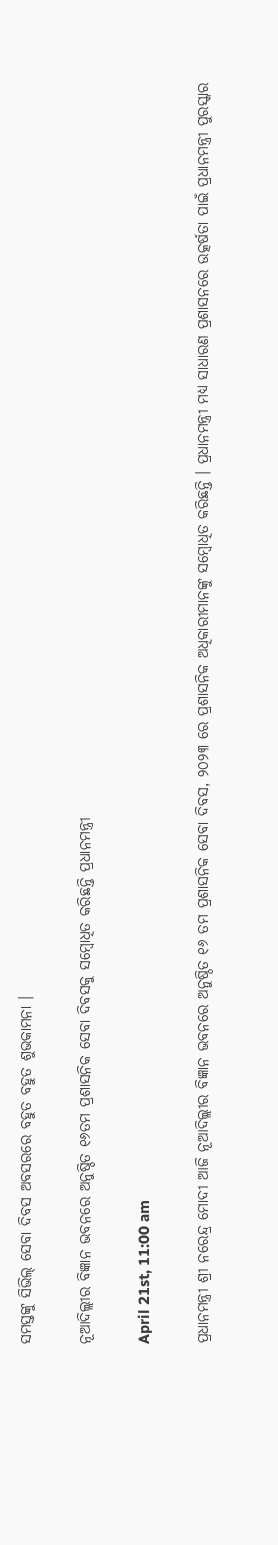ସମସ୍ତଙ୍କୁ ସିଭିଲ୍ ସେବା ଦିବସ ଅବସରରେ ବହୁତ ବହୁତ ଶୁଭକାମନା ।

ନୂଆଦିଲ୍ଲୀର ବିଜ୍ଞାନ ଭବନରେ ଅନୁଷ୍ଠିତ ୧୬ତମ ପ୍ରଶାସନିକ ସେବା ଦିବସକୁ ସମ୍ବୋଧିତ କରିଛନ୍ତି ପ୍ରଧାନମନ୍ତ୍ରୀ

April 21st, 11:00 am

ପ୍ରଧାନମନ୍ତ୍ରୀ ଶ୍ରୀ ନରେନ୍ଦ୍ର ମୋଦୀ ଆଜି ନୂଆଦିଲ୍ଲୀର ବିଜ୍ଞାନ ଭବନରେ ଅନୁଷ୍ଠିତ ୧୬ ତମ ପ୍ରଶାସନିକ ସେବା ଦିବସ, ୨୦୨୩ ରେ ପ୍ରଶାସନିକ ଅଧିକାରୀମାନଙ୍କୁ ସମ୍ବୋଧିତ କରିଛନ୍ତି । ପ୍ରଧାନମନ୍ତ୍ରୀ ମଧ୍ୟ ସାଧାରଣ ପ୍ରଶାସନରେ ଉତ୍କର୍ଷତା ପାଇଁ ପ୍ରଧାନମନ୍ତ୍ରୀ ପୁରସ୍କାର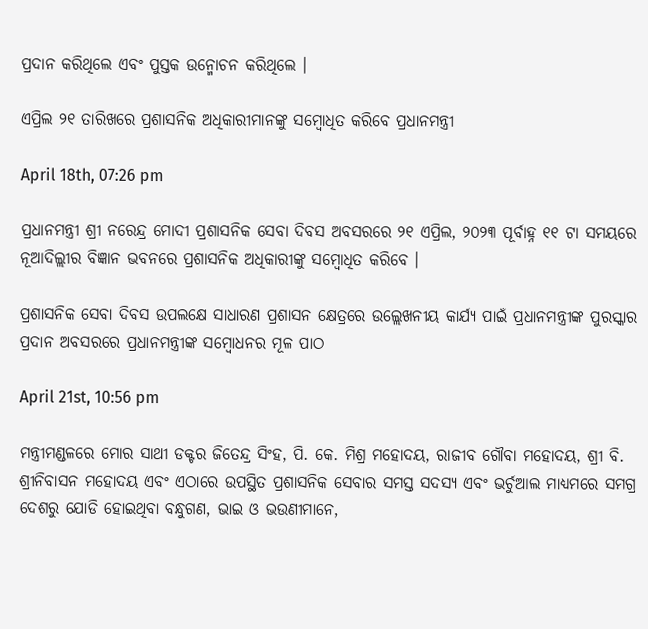ପ୍ରଦାନ କରିଥିଲେ ଏବଂ ପୁସ୍ତକ ଉନ୍ମୋଚନ କରିଥିଲେ ।

ଏପ୍ରିଲ ୨୧ ତାରିଖରେ ପ୍ରଶାସନିକ ଅଧିକାରୀମାନଙ୍କୁ ସମ୍ବୋଧିତ କରିବେ ପ୍ରଧାନମନ୍ତ୍ରୀ

April 18th, 07:26 pm

ପ୍ରଧାନମନ୍ତ୍ରୀ ଶ୍ରୀ ନରେନ୍ଦ୍ର ମୋଦୀ ପ୍ରଶାସନିକ ସେବା ଦିବସ ଅବସରରେ ୨୧ ଏପ୍ରିଲ, ୨୦୨୩ ପୂର୍ବାହ୍ନ ୧୧ ଟା ସମୟରେ ନୂଆଦିଲ୍ଲୀର ବିଜ୍ଞାନ ଭବନରେ ପ୍ରଶାସନିକ ଅଧିକାରୀଙ୍କୁ ସମ୍ବୋଧିତ କରିବେ ।

ପ୍ରଶାସନିକ ସେବା ଦିବସ ଉପଲକ୍ଷେ ସାଧାରଣ ପ୍ରଶାସନ କ୍ଷେତ୍ରରେ ଉଲ୍ଲେଖନୀୟ କାର୍ଯ୍ୟ ପାଇଁ ପ୍ରଧାନମନ୍ତ୍ରୀଙ୍କ ପୁରସ୍କାର ପ୍ରଦାନ ଅବସରରେ ପ୍ରଧାନମନ୍ତ୍ରୀଙ୍କ ସମ୍ବୋଧନର ମୂଳ ପାଠ

April 21st, 10:56 pm

ମନ୍ତ୍ରୀମଣ୍ଡଳରେ ମୋର ସାଥୀ ଡକ୍ଟର ଜିତେନ୍ଦ୍ର ସିଂହ, ପି. କେ. ମିଶ୍ର ମହୋଦୟ, ରାଜୀବ ଗୌବା ମହୋଦୟ, ଶ୍ରୀ ବି. ଶ୍ରୀନିବାସନ ମହୋଦୟ ଏବଂ ଏଠାରେ ଉପସ୍ଥିତ ପ୍ରଶାସନିକ ସେବାର ସମସ୍ତ ସଦସ୍ୟ ଏବଂ ଭର୍ଚୁଆଲ ମାଧ୍ୟମରେ ସମଗ୍ର ଦେଶରୁ ଯୋଡି ହୋଇଥିବା ବନ୍ଧୁଗଣ, ଭାଇ ଓ ଭଉଣୀମାନେ,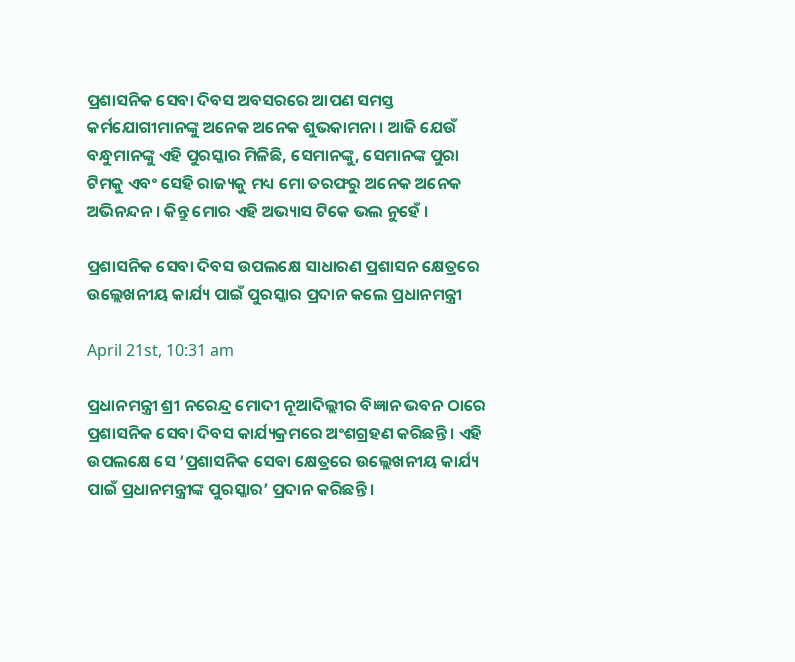ପ୍ରଶାସନିକ ସେବା ଦିବସ ଅବସରରେ ଆପଣ ସମସ୍ତ କର୍ମଯୋଗୀମାନଙ୍କୁ ଅନେକ ଅନେକ ଶୁଭକାମନା । ଆଜି ଯେଉଁ ବନ୍ଧୁମାନଙ୍କୁ ଏହି ପୁରସ୍କାର ମିଳିଛି, ସେମାନଙ୍କୁ, ସେମାନଙ୍କ ପୁରା ଟିମକୁ ଏବଂ ସେହି ରାଜ୍ୟକୁ ମଧ୍ୟ ମୋ ତରଫରୁ ଅନେକ ଅନେକ ଅଭିନନ୍ଦନ । କିନ୍ତୁ ମୋର ଏହି ଅଭ୍ୟାସ ଟିକେ ଭଲ ନୁହେଁ ।

ପ୍ରଶାସନିକ ସେବା ଦିବସ ଉପଲକ୍ଷେ ସାଧାରଣ ପ୍ରଶାସନ କ୍ଷେତ୍ରରେ ଉଲ୍ଲେଖନୀୟ କାର୍ଯ୍ୟ ପାଇଁ ପୁରସ୍କାର ପ୍ରଦାନ କଲେ ପ୍ରଧାନମନ୍ତ୍ରୀ

April 21st, 10:31 am

ପ୍ରଧାନମନ୍ତ୍ରୀ ଶ୍ରୀ ନରେନ୍ଦ୍ର ମୋଦୀ ନୂଆଦିଲ୍ଲୀର ବିଜ୍ଞାନ ଭବନ ଠାରେ ପ୍ରଶାସନିକ ସେବା ଦିବସ କାର୍ଯ୍ୟକ୍ରମରେ ଅଂଶଗ୍ରହଣ କରିଛନ୍ତି । ଏହି ଉପଲକ୍ଷେ ସେ ‘ପ୍ରଶାସନିକ ସେବା କ୍ଷେତ୍ରରେ ଉଲ୍ଲେଖନୀୟ କାର୍ଯ୍ୟ ପାଇଁ ପ୍ରଧାନମନ୍ତ୍ରୀଙ୍କ ପୁରସ୍କାର’ ପ୍ରଦାନ କରିଛନ୍ତି ।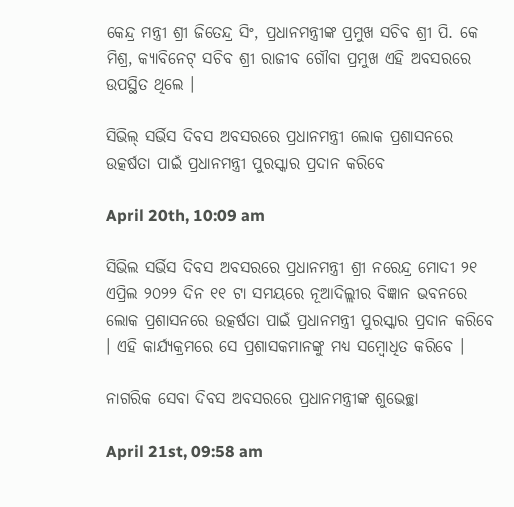କେନ୍ଦ୍ର ମନ୍ତ୍ରୀ ଶ୍ରୀ ଜିତେନ୍ଦ୍ର ସିଂ, ପ୍ରଧାନମନ୍ତ୍ରୀଙ୍କ ପ୍ରମୁଖ ସଚିବ ଶ୍ରୀ ପି. କେ ମିଶ୍ର, କ୍ୟାବିନେଟ୍‌ ସଚିବ ଶ୍ରୀ ରାଜୀବ ଗୌବା ପ୍ରମୁଖ ଏହି ଅବସରରେ ଉପସ୍ଥିତ ଥିଲେ ।

ସିଭିଲ୍ ସର୍ଭିସ ଦିବସ ଅବସରରେ ପ୍ରଧାନମନ୍ତ୍ରୀ ଲୋକ ପ୍ରଶାସନରେ ଉତ୍କର୍ଷତା ପାଇଁ ପ୍ରଧାନମନ୍ତ୍ରୀ ପୁରସ୍କାର ପ୍ରଦାନ କରିବେ

April 20th, 10:09 am

ସିଭିଲ ସର୍ଭିସ ଦିବସ ଅବସରରେ ପ୍ରଧାନମନ୍ତ୍ରୀ ଶ୍ରୀ ନରେନ୍ଦ୍ର ମୋଦୀ ୨୧ ଏପ୍ରିଲ ୨୦୨୨ ଦିନ ୧୧ ଟା ସମୟରେ ନୂଆଦିଲ୍ଲୀର ବିଜ୍ଞାନ ଭବନରେ ଲୋକ ପ୍ରଶାସନରେ ଉତ୍କର୍ଷତା ପାଇଁ ପ୍ରଧାନମନ୍ତ୍ରୀ ପୁରସ୍କାର ପ୍ରଦାନ କରିବେ । ଏହି କାର୍ଯ୍ୟକ୍ରମରେ ସେ ପ୍ରଶାସକମାନଙ୍କୁ ମଧ୍ୟ ସମ୍ବୋଧିତ କରିବେ ।

ନାଗରିକ ସେବା ଦିବସ ଅବସରରେ ପ୍ରଧାନମନ୍ତ୍ରୀଙ୍କ ଶୁଭେଚ୍ଛା

April 21st, 09:58 am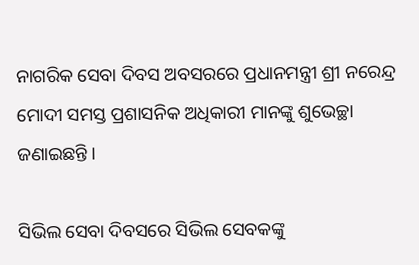ନାଗରିକ ସେବା ଦିବସ ଅବସରରେ ପ୍ରଧାନମନ୍ତ୍ରୀ ଶ୍ରୀ ନରେନ୍ଦ୍ର ମୋଦୀ ସମସ୍ତ ପ୍ରଶାସନିକ ଅଧିକାରୀ ମାନଙ୍କୁ ଶୁଭେଚ୍ଛା ଜଣାଇଛନ୍ତି ।

ସିଭିଲ ସେବା ଦିବସରେ ସିଭିଲ ସେବକଙ୍କୁ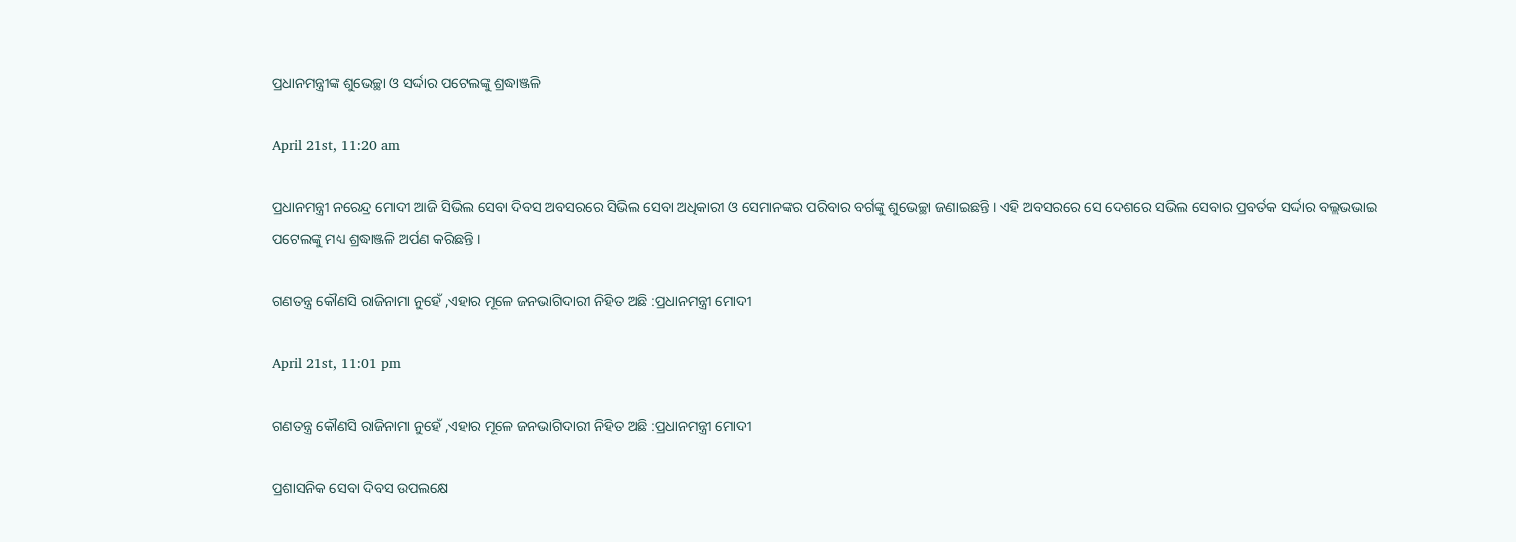ପ୍ରଧାନମନ୍ତ୍ରୀଙ୍କ ଶୁଭେଚ୍ଛା ଓ ସର୍ଦ୍ଦାର ପଟେଲଙ୍କୁ ଶ୍ରଦ୍ଧାଞ୍ଜଳି

April 21st, 11:20 am

ପ୍ରଧାନମନ୍ତ୍ରୀ ନରେନ୍ଦ୍ର ମୋଦୀ ଆଜି ସିଭିଲ ସେବା ଦିବସ ଅବସରରେ ସିଭିଲ ସେବା ଅଧିକାରୀ ଓ ସେମାନଙ୍କର ପରିବାର ବର୍ଗଙ୍କୁ ଶୁଭେଚ୍ଛା ଜଣାଇଛନ୍ତି । ଏହି ଅବସରରେ ସେ ଦେଶରେ ସଭିଲ ସେବାର ପ୍ରବର୍ତକ ସର୍ଦ୍ଦାର ବଲ୍ଲଭଭାଇ ପଟେଲଙ୍କୁ ମଧ୍ୟ ଶ୍ରଦ୍ଧାଞ୍ଜଳି ଅର୍ପଣ କରିଛନ୍ତି ।

ଗଣତନ୍ତ୍ର କୌଣସି ରାଜିନାମା ନୁହେଁ ,ଏହାର ମୂଳେ ଜନଭାଗିଦାରୀ ନିହିତ ଅଛି :ପ୍ରଧାନମନ୍ତ୍ରୀ ମୋଦୀ

April 21st, 11:01 pm

ଗଣତନ୍ତ୍ର କୌଣସି ରାଜିନାମା ନୁହେଁ ,ଏହାର ମୂଳେ ଜନଭାଗିଦାରୀ ନିହିତ ଅଛି :ପ୍ରଧାନମନ୍ତ୍ରୀ ମୋଦୀ

ପ୍ରଶାସନିକ ସେବା ଦିବସ ଉପଲକ୍ଷେ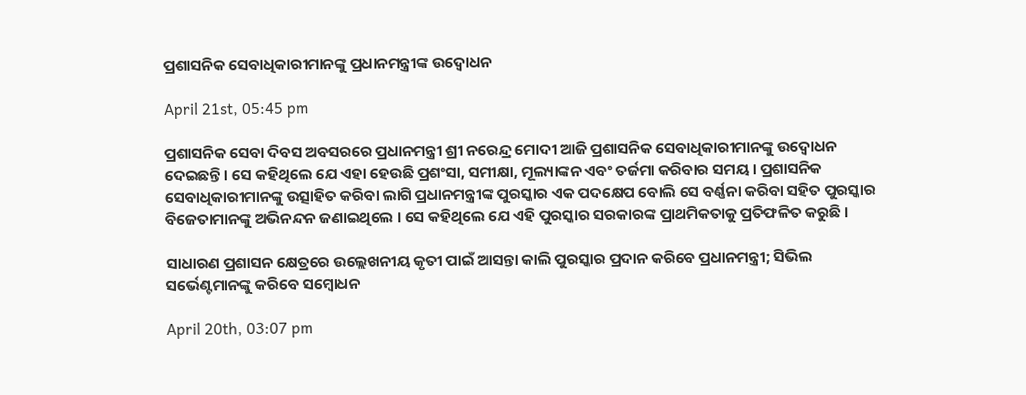ପ୍ରଶାସନିକ ସେବାଧିକାରୀମାନଙ୍କୁ ପ୍ରଧାନମନ୍ତ୍ରୀଙ୍କ ଉଦ୍ବୋଧନ

April 21st, 05:45 pm

ପ୍ରଶାସନିକ ସେବା ଦିବସ ଅବସରରେ ପ୍ରଧାନମନ୍ତ୍ରୀ ଶ୍ରୀ ନରେନ୍ଦ୍ର ମୋଦୀ ଆଜି ପ୍ରଶାସନିକ ସେବାଧିକାରୀମାନଙ୍କୁ ଉଦ୍ବୋଧନ ଦେଇଛନ୍ତି । ସେ କହିଥିଲେ ଯେ ଏହା ହେଉଛି ପ୍ରଶଂସା, ସମୀକ୍ଷା, ମୂଲ୍ୟାଙ୍କନ ଏବଂ ତର୍ଜମା କରିବାର ସମୟ । ପ୍ରଶାସନିକ ସେବାଧିକାରୀମାନଙ୍କୁ ଉତ୍ସାହିତ କରିବା ଲାଗି ପ୍ରଧାନମନ୍ତ୍ରୀଙ୍କ ପୁରସ୍କାର ଏକ ପଦକ୍ଷେପ ବୋଲି ସେ ବର୍ଣ୍ଣନା କରିବା ସହିତ ପୁରସ୍କାର ବିଜେତାମାନଙ୍କୁ ଅଭିନନ୍ଦନ ଜଣାଇଥିଲେ । ସେ କହିଥିଲେ ଯେ ଏହି ପୁରସ୍କାର ସରକାରଙ୍କ ପ୍ରାଥମିକତାକୁ ପ୍ରତିଫଳିତ କରୁଛି ।

ସାଧାରଣ ପ୍ରଶାସନ କ୍ଷେତ୍ରରେ ଉଲ୍ଲେଖନୀୟ କୃତୀ ପାଇଁ ଆସନ୍ତା କାଲି ପୁରସ୍କାର ପ୍ରଦାନ କରିବେ ପ୍ରଧାନମନ୍ତ୍ରୀ; ସିଭିଲ ସର୍ଭେଣ୍ଟମାନଙ୍କୁ କରିବେ ସମ୍ବୋଧନ

April 20th, 03:07 pm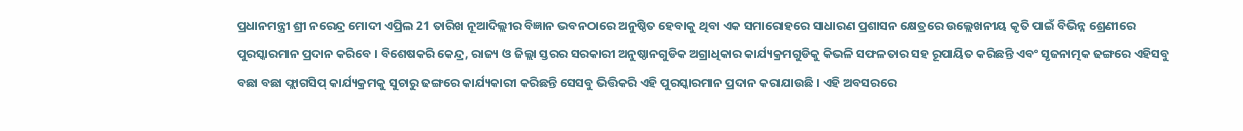ପ୍ରଧାନମନ୍ତ୍ରୀ ଶ୍ରୀ ନରେନ୍ଦ୍ର ମୋଦୀ ଏପ୍ରିଲ 21 ତାରିଖ ନୂଆଦିଲ୍ଲୀର ବିଜ୍ଞାନ ଭବନଠାରେ ଅନୁଷ୍ଠିତ ହେବାକୁ ଥିବା ଏକ ସମାରୋହରେ ସାଧାରଣ ପ୍ରଶାସନ କ୍ଷେତ୍ରରେ ଉଲ୍ଲେଖନୀୟ କୃତି ପାଇଁ ବିଭିନ୍ନ ଶ୍ରେଣୀରେ ପୁରସ୍କାରମାନ ପ୍ରଦାନ କରିବେ । ବିଶେଷକରି କେନ୍ଦ୍ର, ରାଜ୍ୟ ଓ ଜିଲ୍ଲା ସ୍ତରର ସରକାରୀ ଅନୁଷ୍ଠାନଗୁଡିକ ଅଗ୍ରାଧିକାର କାର୍ଯ୍ୟକ୍ରମଗୁଡିକୁ କିଭଳି ସଫଳତାର ସହ ରୂପାୟିତ କରିଛନ୍ତି ଏବଂ ସୃଜନାତ୍ମକ ଢଙ୍ଗରେ ଏହିସବୁ ବଛା ବଛା ଫ୍ଲାଗସିପ୍ କାର୍ଯ୍ୟକ୍ରମକୁ ସୁଚାରୁ ଢଙ୍ଗରେ କାର୍ଯ୍ୟକାରୀ କରିଛନ୍ତି ସେସବୁ ଭିତ୍ତିକରି ଏହି ପୁରସ୍କାରମାନ ପ୍ରଦାନ କରାଯାଉଛି । ଏହି ଅବସରରେ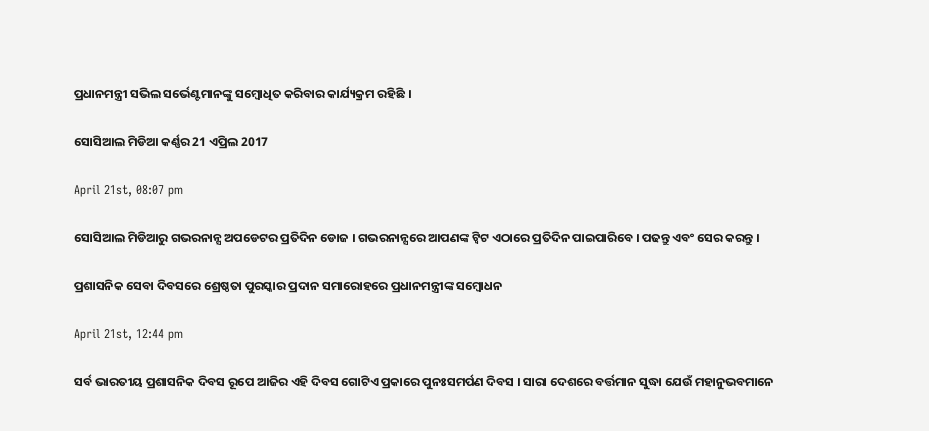ପ୍ରଧାନମନ୍ତ୍ରୀ ସଭିଲ ସର୍ଭେଣ୍ଟମାନଙ୍କୁ ସମ୍ବୋଧିତ କରିବାର କାର୍ଯ୍ୟକ୍ରମ ରହିଛି ।

ସୋସିଆଲ ମିଡିଆ କର୍ଣ୍ଣର 21 ଏପ୍ରିଲ 2017

April 21st, 08:07 pm

ସୋସିଆଲ ମିଡିଆରୁ ଗଭରନାନ୍ସ ଅପଡେଟର ପ୍ରତିଦିନ ଡୋଜ । ଗଭରନାନ୍ସରେ ଆପଣଙ୍କ ଟ୍ୱିଟ ଏଠାରେ ପ୍ରତିଦିନ ପାଇପାରିବେ । ପଢନ୍ତୁ ଏବଂ ସେର କରନ୍ତୁ ।

ପ୍ରଶାସନିକ ସେବା ଦିବସରେ ଶ୍ରେଷ୍ଠତା ପୁରସ୍କାର ପ୍ରଦାନ ସମାରୋହରେ ପ୍ରଧାନମନ୍ତ୍ରୀଙ୍କ ସମ୍ବୋଧନ

April 21st, 12:44 pm

ସର୍ବ ଭାରତୀୟ ପ୍ରଶାସନିକ ଦିବସ ରୂପେ ଆଜିର ଏହି ଦିବସ ଗୋଟିଏ ପ୍ରକାରେ ପୁନଃସମର୍ପଣ ଦିବସ । ସାରା ଦେଶରେ ବର୍ତ୍ତମାନ ସୁଦ୍ଧା ଯେଉଁ ମହାନୁଭବମାନେ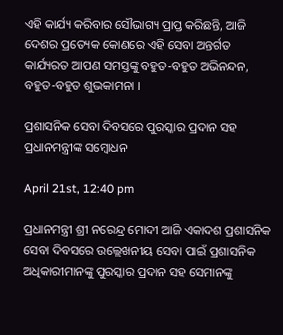ଏହି କାର୍ଯ୍ୟ କରିବାର ସୌଭାଗ୍ୟ ପ୍ରାପ୍ତ କରିଛନ୍ତି, ଆଜି ଦେଶର ପ୍ରତ୍ୟେକ କୋଣରେ ଏହି ସେବା ଅନ୍ତର୍ଗତ କାର୍ଯ୍ୟରତ ଆପଣ ସମସ୍ତଙ୍କୁ ବହୁତ-ବହୁତ ଅଭିନନ୍ଦନ, ବହୁତ-ବହୁତ ଶୁଭକାମନା ।

ପ୍ରଶାସନିକ ସେବା ଦିବସରେ ପୁରସ୍କାର ପ୍ରଦାନ ସହ ପ୍ରଧାନମନ୍ତ୍ରୀଙ୍କ ସମ୍ବୋଧନ

April 21st, 12:40 pm

ପ୍ରଧାନମନ୍ତ୍ରୀ ଶ୍ରୀ ନରେନ୍ଦ୍ର ମୋଦୀ ଆଜି ଏକାଦଶ ପ୍ରଶାସନିକ ସେବା ଦିବସରେ ଉଲ୍ଲେଖନୀୟ ସେବା ପାଇଁ ପ୍ରଶାସନିକ ଅଧିକାରୀମାନଙ୍କୁ ପୁରସ୍କାର ପ୍ରଦାନ ସହ ସେମାନଙ୍କୁ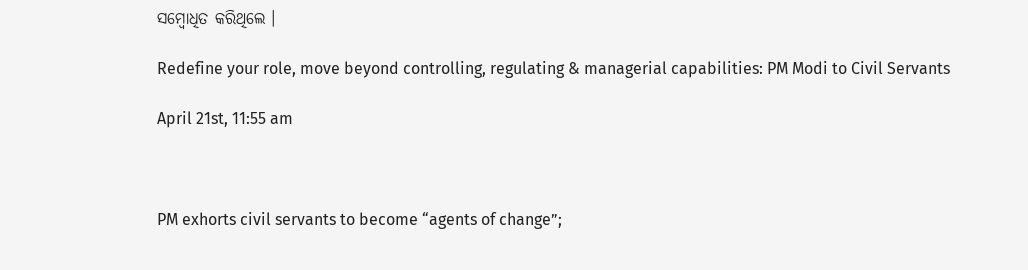ସମ୍ବୋଧିତ କରିଥିଲେ ।

Redefine your role, move beyond controlling, regulating & managerial capabilities: PM Modi to Civil Servants

April 21st, 11:55 am



PM exhorts civil servants to become “agents of change”;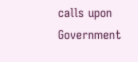calls upon Government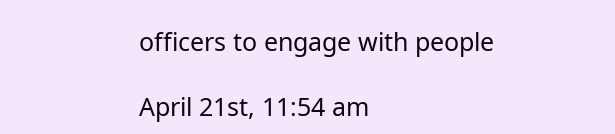officers to engage with people

April 21st, 11:54 am